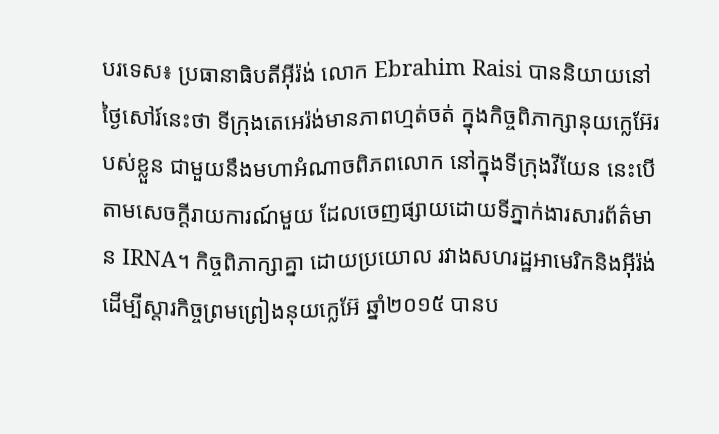បរទេស៖ ប្រធានាធិបតីអ៊ីរ៉ង់ លោក Ebrahim Raisi បាននិយាយនៅថ្ងៃសៅរ៍នេះថា ទីក្រុងតេអេរ៉ង់មានភាពហ្មត់ចត់ ក្នុងកិច្ចពិភាក្សានុយក្លេអ៊ែរបស់ខ្លួន ជាមួយនឹងមហាអំណាចពិភពលោក នៅក្នុងទីក្រុងវីយែន នេះបើតាមសេចក្តីរាយការណ៍មួយ ដែលចេញផ្សាយដោយទីភ្នាក់ងារសារព័ត៌មាន IRNA។ កិច្ចពិភាក្សាគ្នា ដោយប្រយោល រវាងសហរដ្ឋអាមេរិកនិងអ៊ីរ៉ង់ ដើម្បីស្តារកិច្ចព្រមព្រៀងនុយក្លេអ៊ែ ឆ្នាំ២០១៥ បានប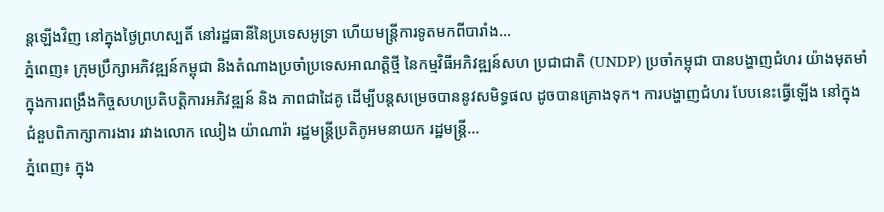ន្តឡើងវិញ នៅក្នុងថ្ងៃព្រហស្បតិ៍ នៅរដ្ឋធានីនៃប្រទេសអូទ្រា ហើយមន្ត្រីការទូតមកពីបារាំង...
ភ្នំពេញ៖ ក្រុមប្រឹក្សាអភិវឌ្ឍន៍កម្ពុជា និងតំណាងប្រចាំប្រទេសអាណត្តិថ្មី នៃកម្មវិធីអភិវឌ្ឍន៍សហ ប្រជាជាតិ (UNDP) ប្រចាំកម្ពុជា បានបង្ហាញជំហរ យ៉ាងមុតមាំ ក្នុងការពង្រឹងកិច្ចសហប្រតិបត្តិការអភិវឌ្ឍន៍ និង ភាពជាដៃគូ ដើម្បីបន្តសម្រេចបាននូវសមិទ្ធផល ដូចបានគ្រោងទុក។ ការបង្ហាញជំហរ បែបនេះធ្វើឡើង នៅក្នុងជំនួបពិភាក្សាការងារ រវាងលោក ឈៀង យ៉ាណារ៉ា រដ្ឋមន្ត្រីប្រតិភូអមនាយក រដ្ឋមន្ត្រី...
ភ្នំពេញ៖ ក្នុង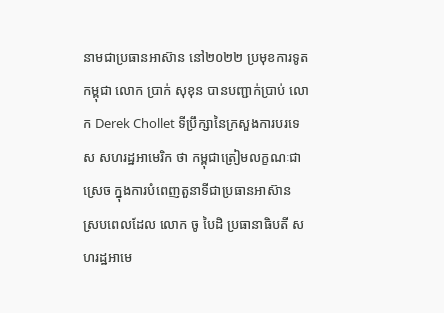នាមជាប្រធានអាស៊ាន នៅ២០២២ ប្រមុខការទូតកម្ពុជា លោក ប្រាក់ សុខុន បានបញ្ជាក់ប្រាប់ លោក Derek Chollet ទីប្រឹក្សានៃក្រសួងការបរទេស សហរដ្ឋអាមេរិក ថា កម្ពុជាត្រៀមលក្ខណៈជាស្រេច ក្នុងការបំពេញតួនាទីជាប្រធានអាស៊ាន ស្របពេលដែល លោក ចូ បៃដិ ប្រធានាធិបតី សហរដ្ឋអាមេ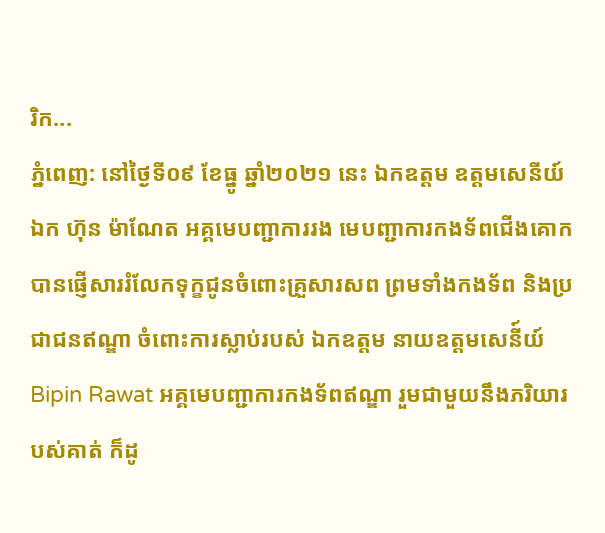រិក...
ភ្នំពេញ: នៅថ្ងៃទី០៩ ខែធ្នូ ឆ្នាំ២០២១ នេះ ឯកឧត្តម ឧត្តមសេនីយ៍ឯក ហ៊ុន ម៉ាណែត អគ្គមេបញ្ជាការរង មេបញ្ជាការកងទ័ពជើងគោក បានផ្ញើសាររំលែកទុក្ខជូនចំពោះគ្រួសារសព ព្រមទាំងកងទ័ព និងប្រជាជនឥណ្ឌា ចំពោះការស្លាប់របស់ ឯកឧត្តម នាយឧត្តមសេនី៍យ៍ Bipin Rawat អគ្គមេបញ្ជាការកងទ័ពឥណ្ឌា រួមជាមួយនឹងភរិយារបស់គាត់ ក៏ដូ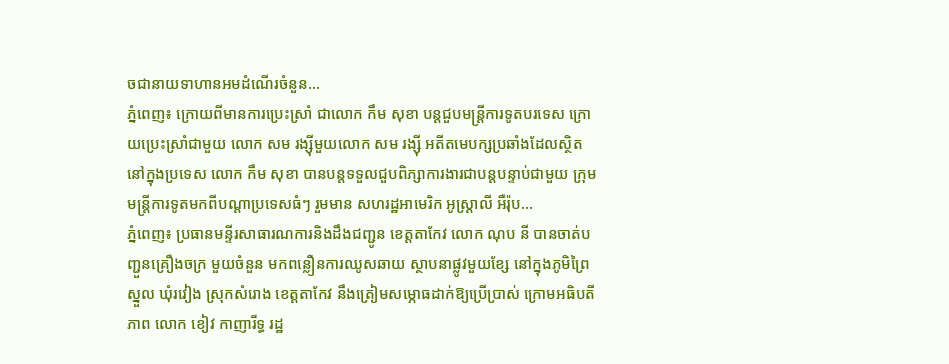ចជានាយទាហានអមដំណើរចំនួន...
ភ្នំពេញ៖ ក្រោយពីមានការប្រេះស្រាំ ជាលោក កឹម សុខា បន្តជួបមន្រ្តីការទូតបរទេស ក្រោយប្រេះស្រាំជាមួយ លោក សម រង្ស៊ីមួយលោក សម រង្ស៊ី អតីតមេបក្សប្រឆាំងដែលស្ថិតនៅក្នុងប្រទេស លោក កឹម សុខា បានបន្តទទួលជួបពិភ្សាការងារជាបន្តបន្ទាប់ជាមួយ ក្រុមមន្រ្តីការទូតមកពីបណ្ដាប្រទេសធំៗ រួមមាន សហរដ្ឋអាមេរិក អូស្រ្តាលី អឺរ៉ុប...
ភ្នំពេញ៖ ប្រធានមន្ទីរសាធារណការនិងដឹងជញ្ជូន ខេត្តតាកែវ លោក ណុប នី បានចាត់បញ្ជួនគ្រឿងចក្រ មួយចំនួន មកពន្លឿនការឈូសឆាយ ស្ថាបនាផ្លូវមួយខ្សែ នៅក្នុងភូមិព្រៃស្នួល ឃុំរវៀង ស្រុកសំរោង ខេត្តតាកែវ នឹងត្រៀមសម្ភោធដាក់ឱ្យប្រើប្រាស់ ក្រោមអធិបតីភាព លោក ខៀវ កាញារីទ្ធ រដ្ឋ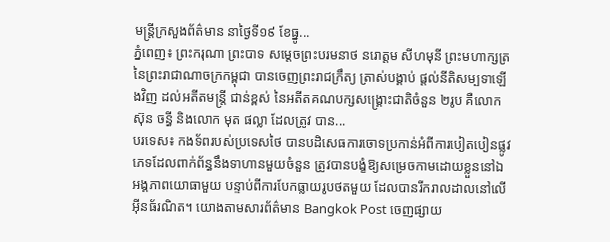មន្រ្តីក្រសួងព័ត៌មាន នាថ្ងៃទី១៩ ខែធ្នូ...
ភ្នំពេញ៖ ព្រះករុណា ព្រះបាទ សម្ដេចព្រះបរមនាថ នរោត្ដម សីហមុនី ព្រះមហាក្សត្រនៃព្រះរាជាណាចក្រកម្ពុជា បានចេញព្រះរាជក្រឹត្យ ត្រាស់បង្គាប់ ផ្តល់នីតិសម្បទាឡើងវិញ ដល់អតីតមន្ត្រី ជាន់ខ្ពស់ នៃអតីតគណបក្សសង្គ្រោះជាតិចំនួន ២រូប គឺលោក ស៊ុន ចន្ធី និងលោក មុត ផល្លា ដែលត្រូវ បាន...
បរទេស៖ កងទ័ពរបស់ប្រទេសថៃ បានបដិសេធការចោទប្រកាន់អំពីការបៀតបៀនផ្លូវភេទដែលពាក់ព័ន្ធនឹងទាហានមួយចំនួន ត្រូវបានបង្ខំឱ្យសម្រេចកាមដោយខ្លួននៅឯអង្គភាពយោធាមួយ បន្ទាប់ពីការបែកធ្លាយរូបថតមួយ ដែលបានរីករាលដាលនៅលើអ៊ីនធ័រណិត។ យោងតាមសារព័ត៌មាន Bangkok Post ចេញផ្សាយ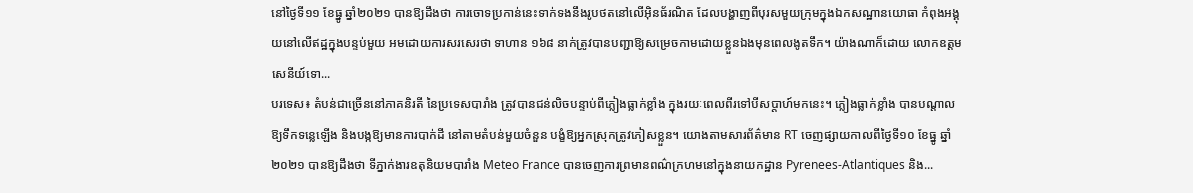នៅថ្ងៃទី១១ ខែធ្នូ ឆ្នាំ២០២១ បានឱ្យដឹងថា ការចោទប្រកាន់នេះទាក់ទងនឹងរូបថតនៅលើអ៊ិនធ័រណិត ដែលបង្ហាញពីបុរសមួយក្រុមក្នុងឯកសណ្ឋានយោធា កំពុងអង្គុយនៅលើឥដ្ឋក្នុងបន្ទប់មួយ អមដោយការសរសេរថា ទាហាន ១៦៨ នាក់ត្រូវបានបញ្ជាឱ្យសម្រេចកាមដោយខ្លួនឯងមុនពេលងូតទឹក។ យ៉ាងណាក៏ដោយ លោកឧត្តមសេនីយ៍ទោ...
បរទេស៖ តំបន់ជាច្រើននៅភាគនិរតី នៃប្រទេសបារាំង ត្រូវបានជន់លិចបន្ទាប់ពីភ្លៀងធ្លាក់ខ្លាំង ក្នុងរយៈពេលពីរទៅបីសប្តាហ៍មកនេះ។ ភ្លៀងធ្លាក់ខ្លាំង បានបណ្តាលឱ្យទឹកទន្លេឡើង និងបង្កឱ្យមានការបាក់ដី នៅតាមតំបន់មួយចំនួន បង្ខំឱ្យអ្នកស្រុកត្រូវភៀសខ្លួន។ យោងតាមសារព័ត៌មាន RT ចេញផ្សាយកាលពីថ្ងៃទី១០ ខែធ្នូ ឆ្នាំ២០២១ បានឱ្យដឹងថា ទីភ្នាក់ងារឧតុនិយមបារាំង Meteo France បានចេញការព្រមានពណ៌ក្រហមនៅក្នុងនាយកដ្ឋាន Pyrenees-Atlantiques និង...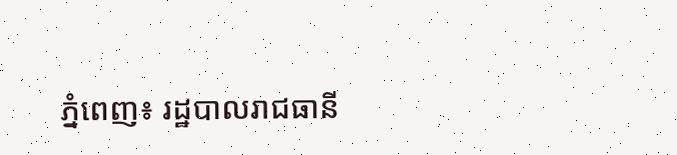ភ្នំពេញ៖ រដ្ឋបាលរាជធានី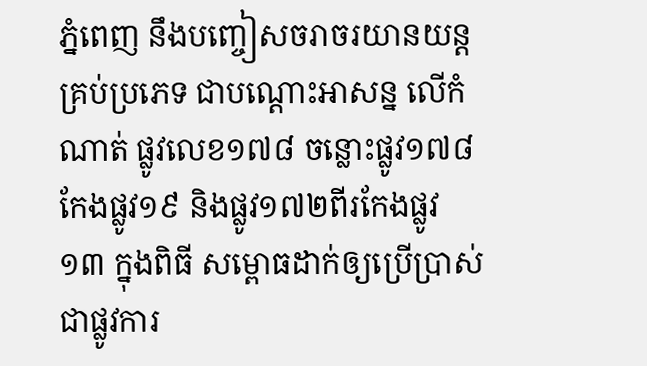ភ្នំពេញ នឹងបញ្ចៀសចរាចរយានយន្តគ្រប់ប្រភេទ ជាបណ្ដោះអាសន្ន លើកំណាត់ ផ្លូវលេខ១៧៨ ចន្លោះផ្លូវ១៧៨កែងផ្លូវ១៩ និងផ្លូវ១៧២ពីរកែងផ្លូវ១៣ ក្នុងពិធី សម្ពោធដាក់ឲ្យប្រើប្រាស់ជាផ្លូវការ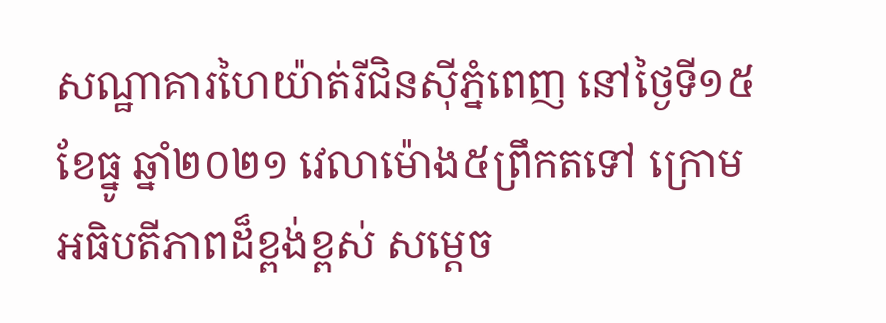សណ្ឋាគារហៃយ៉ាត់រីជិនស៊ីភ្នំពេញ នៅថ្ងៃទី១៥ ខែធ្នូ ឆ្នាំ២០២១ វេលាម៉ោង៥ព្រឹកតទៅ ក្រោមអធិបតីភាពដ៏ខ្ពង់ខ្ពស់ សម្តេច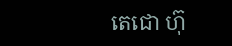តេជោ ហ៊ុ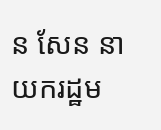ន សែន នាយករដ្ឋម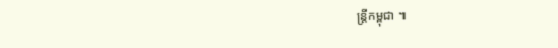ន្ត្រីកម្ពុជា ៕